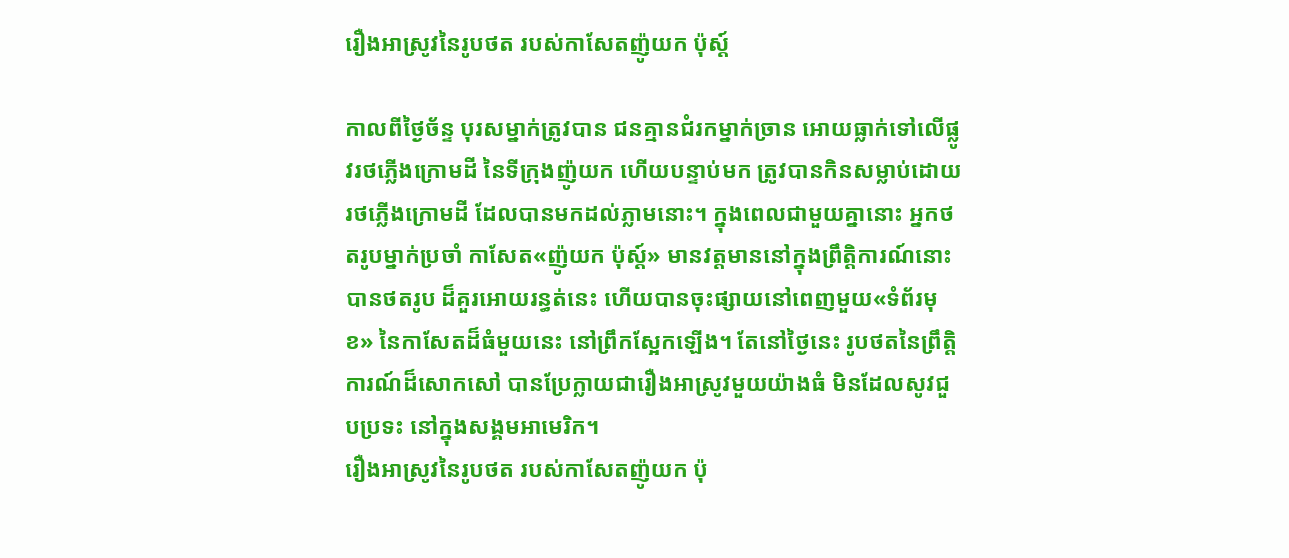រឿងអាស្រូវនៃរូបថត របស់កាសែតញ៉ូយក ប៉ុស្ដ៍

កាលពីថ្ងៃច័ន្ទ បុរសម្នាក់ត្រូវបាន ជនគ្មានជំរកម្នាក់ច្រាន អោយធ្លាក់ទៅលើផ្លូវរថភ្លើងក្រោមដី នៃទីក្រុងញ៉ូយក ហើយបន្ទាប់មក ត្រូវបានកិនសម្លាប់ដោយ រថភ្លើងក្រោមដី ដែលបានមកដល់ភ្លាមនោះ។ ក្នុងពេលជាមួយគ្នានោះ អ្នកថតរូបម្នាក់ប្រចាំ កាសែត«ញ៉ូយក ប៉ុស្ដ៍» មានវត្តមាននៅក្នុងព្រឹត្តិការណ៍នោះ បានថតរូប ដ៏គួរអោយរន្ធត់នេះ ហើយបានចុះផ្សាយនៅពេញមួយ«ទំព័រមុខ» នៃកាសែតដ៏ធំមួយនេះ នៅព្រឹកស្អែកឡើង។ តែនៅថ្ងៃនេះ រូបថតនៃព្រឹត្តិការណ៍ដ៏សោកសៅ បានប្រែក្លាយជារឿងអាស្រូវមួយយ៉ាងធំ មិនដែលសូវជួបប្រទះ នៅក្នុងសង្គមអាមេរិក។
រឿងអាស្រូវនៃរូបថត របស់កាសែតញ៉ូយក ប៉ុ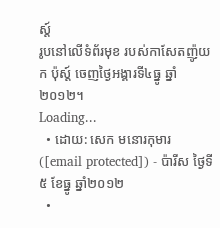ស្ដ៍
រូបនៅលើទំព័រមុខ របស់កាសែតញ៉ូយក ប៉ុស្ដ៍ ចេញថ្ងៃអង្គារទី៤ធ្នូ ឆ្នាំ២០១២។
Loading...
  • ដោយ: សេក មនោរកុមារ ([email protected]) - ប៉ារីស ថ្ងៃទី៥ ខែធ្នូ ឆ្នាំ២០១២
  •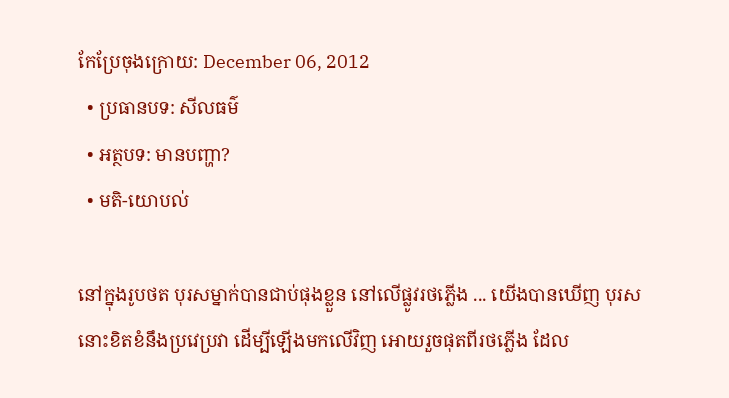កែប្រែចុងក្រោយ: December 06, 2012
  • ប្រធានបទ: សីលធម៌
  • អត្ថបទ: មានបញ្ហា?
  • មតិ-យោបល់

នៅក្នុងរូបថត បុរសម្នាក់បានជាប់ផុងខ្លួន នៅលើផ្លូវរថភ្លើង ... យើងបានឃើញ បុរសនោះខិតខំនឹងប្រវេប្រវា ដើម្បីឡើងមកលើវិញ អោយរួចផុតពីរថភ្លើង ដែល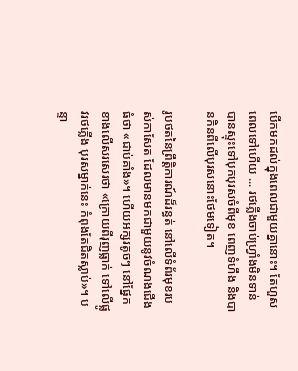បើកមកដល់ក្នុងពេលជាមួយគ្នានោះ។ តែហួសពេលទៅហើយ ... រថភ្លើងចាប់ហ្វ្រាំងមិនទាន់ បានស្ទុះទៅបុកបុរសចំពីមុខ ពេញទំហឹង និងបានកិនពីលើបុរសនោះថែមទៀត។

រូបថតនៃព្រឹត្តិការណ៍ដ៏រន្ធត់ នៅលើទំព័រមុខរបស់កាសែត ដែលមានមកជាមួយនូវចំណងជើងធំថា «ជាប់គាំង»។ ហើយអក្សរតូចៗ នៅផ្នែកខាងលើសរសេរថា «ក្រោយពីរុញធ្លាក់ ទៅលើផ្លូវរថភ្លើង បុរសម្នាក់នេះ កំពុងតែជិតស្លាប់»។ បន្ទា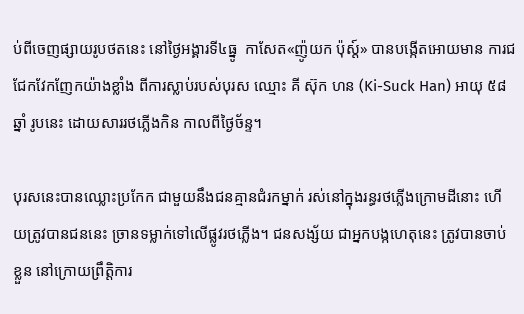ប់ពីចេញផ្សាយរូបថតនេះ នៅថ្ងៃអង្គារទី៤ធ្នូ  កាសែត«ញ៉ូយក ប៉ុស្ដ៍» បានបង្កើតអោយមាន ការជជែកវែកញែកយ៉ាងខ្លាំង ពីការស្លាប់របស់បុរស ឈ្មោះ គី ស៊ុក ហន (Ki-Suck Han) អាយុ ៥៨ឆ្នាំ រូបនេះ ដោយសាររថភ្លើងកិន កាលពីថ្ងៃច័ន្ទ។

បុរសនេះបានឈ្លោះប្រកែក ជាមួយនឹងជនគ្មានជំរកម្នាក់ រស់នៅក្នុងរន្ធរថភ្លើងក្រោមដីនោះ ហើយត្រូវបានជននេះ ច្រានទម្លាក់ទៅលើផ្លូវរថភ្លើង។ ជនសង្ស័យ ជាអ្នកបង្កហេតុនេះ ត្រូវបានចាប់ខ្លួន នៅក្រោយព្រឹត្តិការ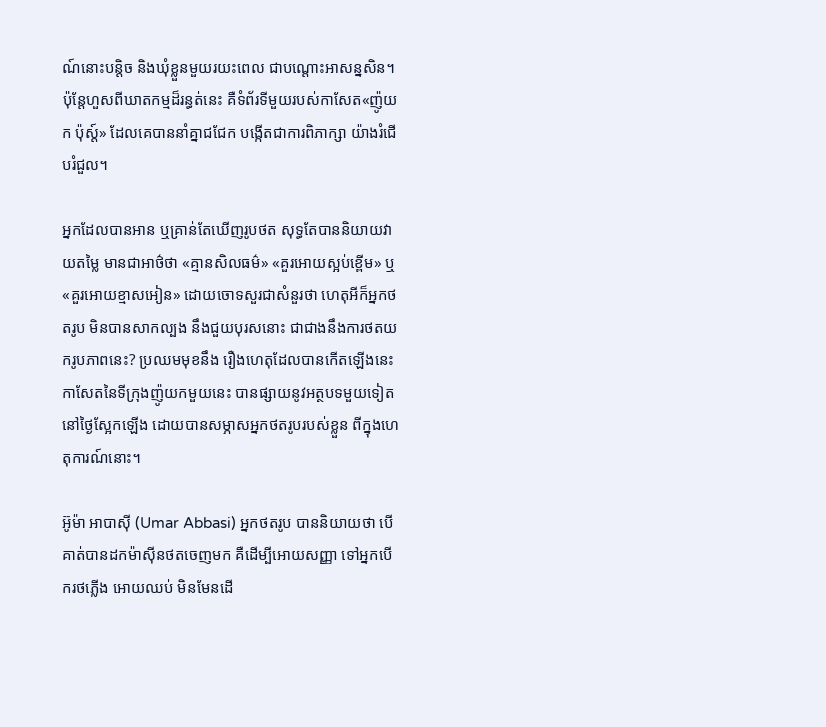ណ៍នោះបន្តិច និងឃុំខ្លួនមួយរយះពេល ជាបណ្ដោះអាសន្នសិន។ ប៉ុន្តែហួសពីឃាតកម្មដ៏រន្ធត់នេះ គឺទំព័រទីមួយរបស់កាសែត«ញ៉ូយក ប៉ុស្ដ៍» ដែលគេបាននាំគ្នាជជែក បង្កើតជាការពិភាក្សា យ៉ាងរំជើបរំជួល។

អ្នកដែលបានអាន ឬគ្រាន់តែឃើញរូបថត សុទ្ធតែបាននិយាយវាយតម្លៃ មានជាអាថ៌ថា «គ្មានសិលធម៌» «គួរអោយស្អប់ខ្ពើម» ឬ«គួរអោយខ្មាសអៀន» ដោយចោទសួរជាសំនួរថា ហេតុអីក៏អ្នកថតរូប មិនបានសាកល្បង នឹងជួយបុរសនោះ ជាជាងនឹងការថតយករូបភាពនេះ? ប្រឈមមុខនឹង រឿងហេតុដែលបានកើតឡើងនេះ កាសែតនៃទីក្រុងញ៉ូយកមួយនេះ បានផ្សាយនូវអត្ថបទមួយទៀត នៅថ្ងៃស្អែកឡើង ដោយបានសម្ភាសអ្នកថតរូបរបស់ខ្លួន ពីក្នុងហេតុការណ៍នោះ។

អ៊ូម៉ា អាបាស៊ី (Umar Abbasi) អ្នកថតរូប បាននិយាយថា បើគាត់បានដកម៉ាស៊ីនថតចេញមក គឺដើម្បីអោយសញ្ញា ទៅអ្នកបើករថភ្លើង អោយឈប់ មិនមែនដើ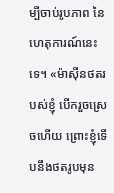ម្បីចាប់រូបភាព នៃហេតុការណ៍នេះទេ។ «ម៉ាស៊ីនថតរបស់ខ្ញុំ បើករួចស្រេចហើយ ព្រោះខ្ញុំទើបនឹងថតរូបមុន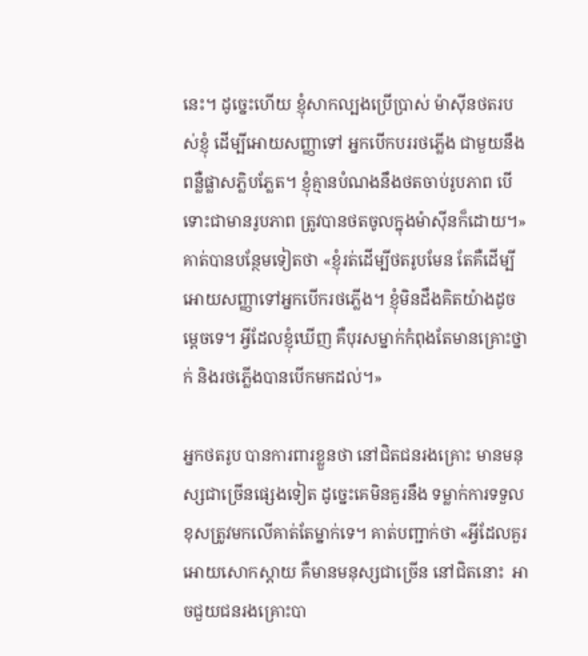នេះ។ ដូច្នេះហើយ ខ្ញុំសាកល្បងប្រើប្រាស់ ម៉ាស៊ីនថតរបស់ខ្ញុំ ដើម្បីអោយសញ្ញាទៅ អ្នកបើកបររថភ្លើង ជាមួយនឹងពន្លឺផ្លាសភ្លិបភ្លែត។ ខ្ញុំគ្មានបំណងនឹងថតចាប់រូបភាព បើទោះជាមានរូបភាព ត្រូវបានថតចូលក្នុងម៉ាស៊ីនក៏ដោយ។» គាត់បានបន្ថែមទៀតថា «ខ្ញុំរត់ដើម្បីថតរូបមែន តែគឺដើម្បីអោយសញ្ញាទៅអ្នកបើករថភ្លើង។ ខ្ញុំមិនដឹងគិតយ៉ាងដូចម្ដេចទេ។ អ្វីដែលខ្ញុំឃើញ គឺបុរសម្នាក់កំពុងតែមានគ្រោះថ្នាក់ និងរថភ្លើងបានបើកមកដល់។»

អ្នកថតរូប បានការពារខ្លួនថា នៅជិតជនរងគ្រោះ មានមនុស្សជាច្រើនផ្សេងទៀត ដូច្នេះគេមិនគួរនឹង ទម្លាក់ការទទួលខុសត្រូវមកលើគាត់តែម្នាក់ទេ។ គាត់បញ្ជាក់ថា «អ្វីដែលគួរអោយសោកស្ដាយ គឺមានមនុស្សជាច្រើន នៅជិតនោះ  អាចជួយជនរងគ្រោះបា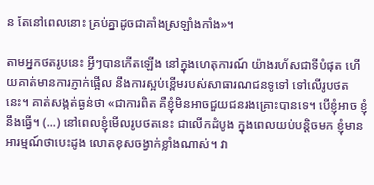ន តែនៅពេលនោះ គ្រប់គ្នាដូចជាគាំងស្រឡាំងកាំង»។

តាមអ្នកថតរូបនេះ អ្វីៗបានកើតឡើង នៅក្នុងហេតុការណ៍ យ៉ាងរហ័សជាទីបំផុត ហើយគាត់មានការភ្ញាក់ផ្អើល នឹងការស្អប់ខ្ពើមរបស់សាធារណជនទូទៅ ទៅលើរូបថតនេះ។ គាត់សង្កត់ធ្ងន់ថា «ជាការពិត គឺខ្ញុំមិនអាចជួយជនរងគ្រោះបានទេ។ បើខ្ញុំអាច ខ្ញុំនឹងធ្វើ។ (...) នៅពេលខ្ញុំមើលរូបថតនេះ ជាលើកដំបូង ក្នុងពេលយប់បន្ដិចមក ខ្ញុំមានអារម្មណ៍ថាបេះដូង លោតខុសចង្វាក់ខ្លាំងណាស់។ វា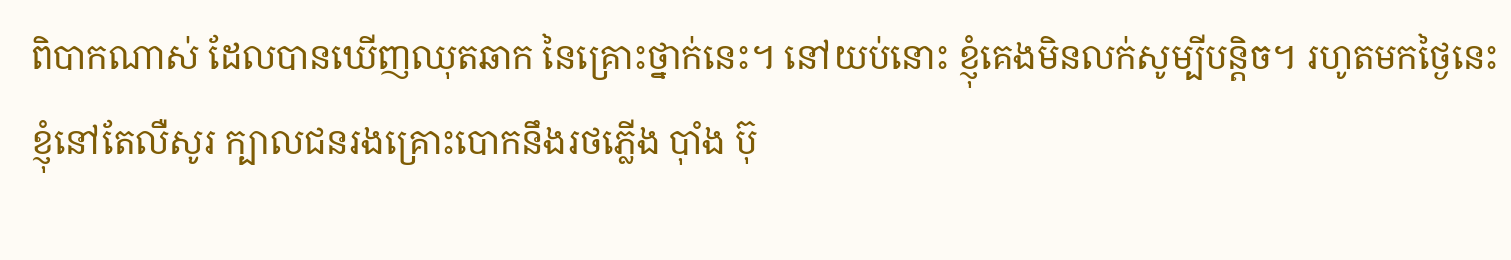ពិបាកណាស់ ដែលបានឃើញឈុតឆាក នៃគ្រោះថ្នាក់នេះ។ នៅយប់នោះ ខ្ញុំគេងមិនលក់សូម្បីបន្ដិច។ រហូតមកថ្ងៃនេះ ខ្ញុំនៅតែលឺសូរ ក្បាលជនរងគ្រោះបោកនឹងរថភ្លើង ប៉ាំង ប៊ុ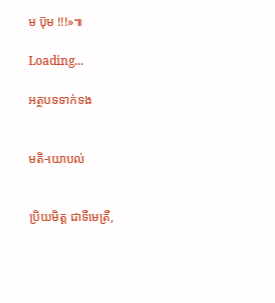ម ប៊ុម !!!»៕

Loading...

អត្ថបទទាក់ទង


មតិ-យោបល់


ប្រិយមិត្ត ជាទីមេត្រី,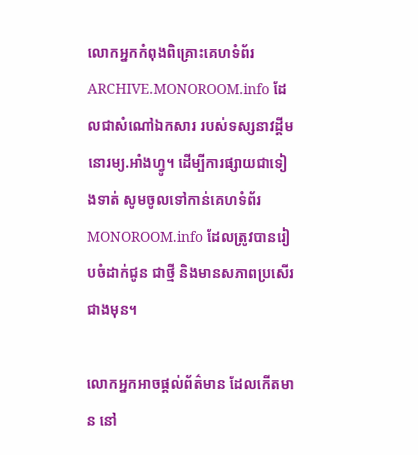លោកអ្នកកំពុងពិគ្រោះគេហទំព័រ ARCHIVE.MONOROOM.info ដែលជាសំណៅឯកសារ របស់ទស្សនាវដ្ដីមនោរម្យ.អាំងហ្វូ។ ដើម្បីការផ្សាយជាទៀងទាត់ សូមចូលទៅកាន់គេហទំព័រ MONOROOM.info ដែលត្រូវបានរៀបចំដាក់ជូន ជាថ្មី និងមានសភាពប្រសើរជាងមុន។

លោកអ្នកអាចផ្ដល់ព័ត៌មាន ដែលកើតមាន នៅ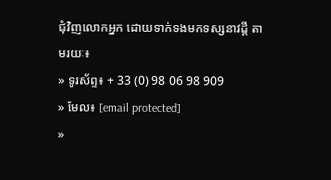ជុំវិញលោកអ្នក ដោយទាក់ទងមកទស្សនាវដ្ដី តាមរយៈ៖
» ទូរស័ព្ទ៖ + 33 (0) 98 06 98 909
» មែល៖ [email protected]
»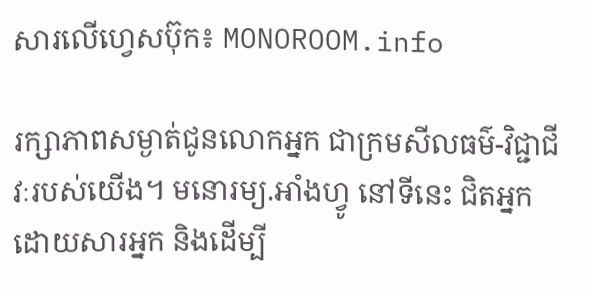សារលើហ្វេសប៊ុក៖ MONOROOM.info

រក្សាភាពសម្ងាត់ជូនលោកអ្នក ជាក្រមសីលធម៌-វិជ្ជាជីវៈរបស់យើង។ មនោរម្យ.អាំងហ្វូ នៅទីនេះ ជិតអ្នក ដោយសារអ្នក និងដើម្បី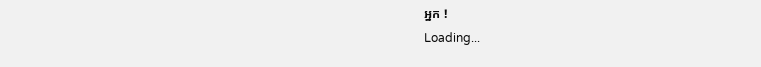អ្នក !
Loading...